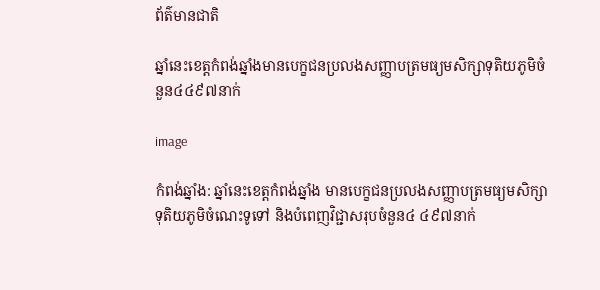ព័ត៌មានជាតិ

ឆ្នាំនេះខេត្តកំពង់ឆ្នាំងមានបេក្ខជនប្រលងសញ្ញាបត្រមធ្យមសិក្សាទុតិយភូមិចំនួន៤៤៩៧នាក់

image

កំពង់ឆ្នាំង: ឆ្នាំនេះខេត្តកំពង់ឆ្នាំង មានបេក្ខជនប្រលងសញ្ញាបត្រមធ្យមសិក្សាទុតិយភូមិចំណេះទូទៅ និងបំពេញវិជ្ជាសរុបចំនួន៤ ៤៩៧នាក់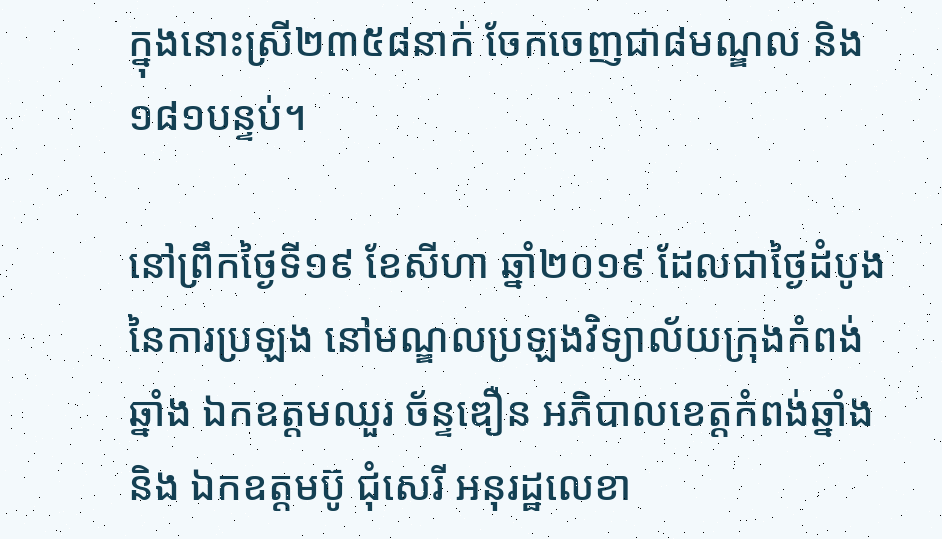ក្នុងនោះស្រី២៣៥៨នាក់ ចែកចេញជា៨មណ្ឌល និង ១៨១បន្ទប់។

នៅព្រឹកថ្ងៃទី១៩ ខែសីហា ឆ្នាំ២០១៩ ដែលជាថ្ងៃដំបូង នៃការប្រឡង នៅមណ្ឌលប្រឡងវិទ្យាល័យក្រុងកំពង់ឆ្នាំង ឯកឧត្តមឈួរ ច័ន្ទឌឿន អភិបាលខេត្តកំពង់ឆ្នាំង និង ឯកឧត្តមប៊ូ ជុំសេរី អនុរដ្ឋលេខា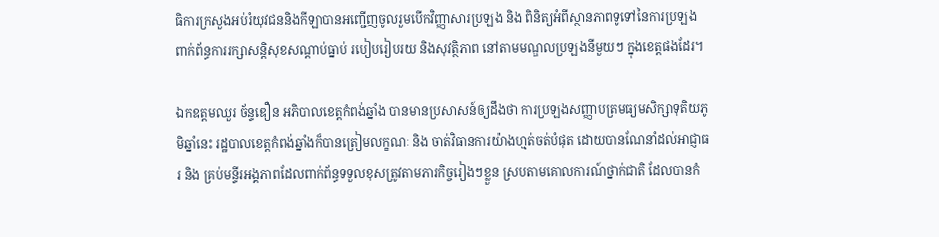ធិការក្រសួងអប់រំយុវជននិងកីឡាបានអញ្ជើញចូលរួមបើកវិញ្ញាសារប្រឡង និង ពិនិត្យអំពីស្ថានភាពទូទៅនៃការប្រឡង ពាក់ព័ន្ធការរក្សាសន្តិសុខសណ្ដាប់ធ្នាប់ របៀបរៀបរយ និងសុវត្ថិភាព នៅតាមមណ្ឌលប្រឡងនីមួយៗ ក្នុងខេត្តផងដែរ។

ឯកឧត្តមឈួរ ច័ន្ទឌឿន អភិបាលខេត្តកំពង់ឆ្នាំង បានមានប្រសាសន៍ឲ្យដឹងថា ការប្រឡងសញ្ញាបត្រមធ្យមសិក្សាទុតិយភូមិឆ្នាំនេះ រដ្ឋបាលខេត្តកំពង់ឆ្នាំងក៏បានត្រៀមលក្ខណៈ និង ចាត់វិធានការយ៉ាងហ្មត់ចត់បំផុត ដោយបានណែនាំដល់អាជ្ញាធរ និង គ្រប់មន្ទីរអង្គភាពដែលពាក់ព័ន្ធទទួលខុសត្រូវតាមភារកិច្ចរៀងៗខ្លួន ស្របតាមគោលការណ៍ថ្នាក់ជាតិ ដែលបានកំ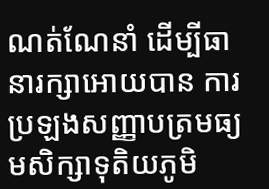ណត់ណែនាំ ដើម្បីធានារក្សាអោយបាន ការប្រឡងសញ្ញាបត្រមធ្យមសិក្សាទុតិយភូមិ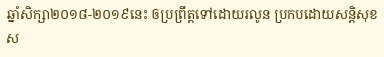ឆ្នាំសិក្សា២០១៨-២០១៩នេះ ឲប្រព្រឹត្តទៅដោយរលូន ប្រកបដោយសន្តិសុខ ស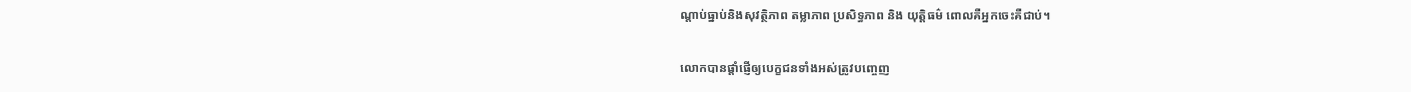ណ្ដាប់ធ្នាប់និងសុវត្ថិភាព តម្លាភាព ប្រសិទ្ធភាព និង យុត្តិធម៌ ពោលគឺអ្នកចេះគឺជាប់។

លោកបានផ្តាំផ្ញើឲ្យបេក្ខជនទាំងអស់ត្រូវបញ្ចេញ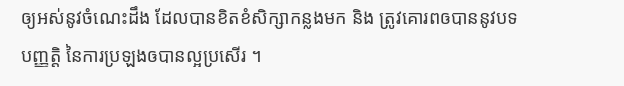ឲ្យអស់នូវចំណេះដឹង ដែលបានខិតខំសិក្សាកន្លងមក និង ត្រូវគោរពឲបាននូវបទបញ្ញត្តិ នៃការប្រឡងឲបានល្អប្រសើរ ។